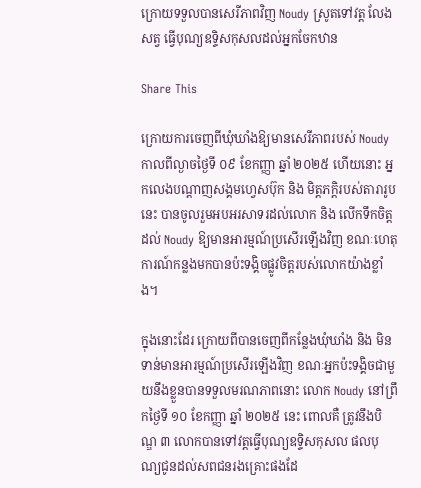ក្រោយទទួលបានសេរីភាពវិញ Noudy ស្រូតទៅវត្ត លែងសត្វ ធ្វើបុណ្យឧទ្ទិសកុសលដល់អ្នកចែកឋាន

Share This

ក្រោយការចេញពីឃុំឃាំងឱ្យមានសេរីភាពរបស់ Noudy កាលពីល្ងាចថ្ងៃទី ០៩ ខែកញ្ញា ឆ្នាំ ២០២៥ ហើយនោះ អ្នកលេងបណ្តាញសង្គមហ្វេសប៊ុក និង មិត្តភក្តិរបស់តារារូបនេះ បានចូលរួមអបអរសាទរដល់លោក និង លើកទឹកចិត្តដល់ Noudy ឱ្យមានអារម្មណ៍ប្រសើរឡើងវិញ ខណៈហេតុការណ៍កន្លងមកបានប៉ះទង្គិចផ្លូវចិត្តរបស់លោកយ៉ាងខ្លាំង។

ក្នុងនោះដែរ ក្រោយពីបានចេញពីកន្លែងឃុំឃាំង និង មិនទាន់មានអារម្មណ៍ប្រសើរឡើងវិញ ខណៈអ្នកប៉ះទង្គិចជាមួយនឹងខ្លួនបានទទួលមរណភាពនោះ លោក Noudy នៅព្រឹកថ្ងៃទី ១០ ខែកញ្ញា ឆ្នាំ ២០២៥ នេះ ពោលគឺ ត្រូវនឹងបិណ្ឌ ៣ លោកបានទៅវត្តធ្វើបុណ្យឧទ្ទិសកុសល ផលបុណ្យជូនដល់សពជនរងគ្រោះផងដែ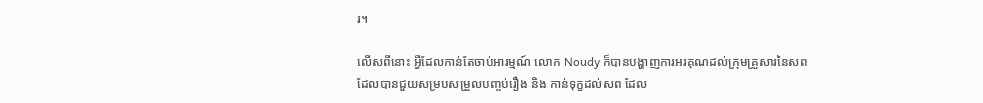រ។

លើសពីនោះ អ្វីដែលកាន់តែចាប់អារម្មណ៍ លោក Noudy ក៏បានបង្ហាញការអរគុណដល់ក្រុមគ្រួសារនៃសព ដែលបានជួយសម្របសម្រួលបញ្ចប់រឿង និង កាន់ទុក្ខដល់សព ដែល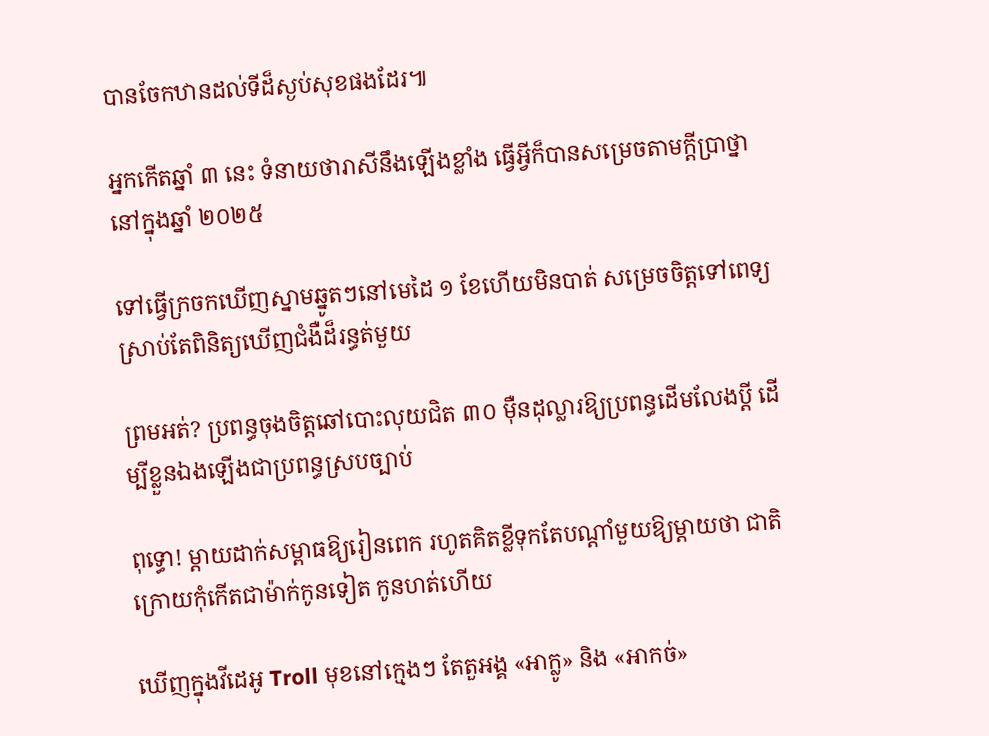បានចែកឋានដល់ទីដ៏ស្ងប់សុខផងដែរ៕

អ្នកកើតឆ្នាំ ៣ នេះ ទំនាយថារាសីនឹងឡើងខ្លាំង ធ្វើអ្វីក៏បានសម្រេចតាមក្ដីប្រាថ្នានៅក្នុងឆ្នាំ ២០២៥

ទៅធ្វើក្រចកឃើញស្នាមឆ្នូតៗនៅមេដៃ ១ ខែហើយមិនបាត់ សម្រេចចិត្តទៅពេទ្យ ស្រាប់តែពិនិត្យឃើញជំងឺដ៏រន្ធត់មួយ

ព្រមអត់? ប្រពន្ធចុងចិត្តឆៅបោះលុយជិត ៣០ ម៉ឺនដុល្លារឱ្យប្រពន្ធដើមលែងប្តី ដើម្បីខ្លួនឯងឡើងជាប្រពន្ធស្របច្បាប់

ពុទ្ធោ! ម្ដាយដាក់សម្ពាធឱ្យរៀនពេក រហូតគិតខ្លីទុកតែបណ្ដាំមួយឱ្យម្តាយថា ជាតិក្រោយកុំកើតជាម៉ាក់កូនទៀត កូនហត់ហើយ

ឃើញក្នុងវីដេអូ Troll មុខនៅក្មេងៗ តែតួអង្គ «អាក្លូ» និង «អាកច់»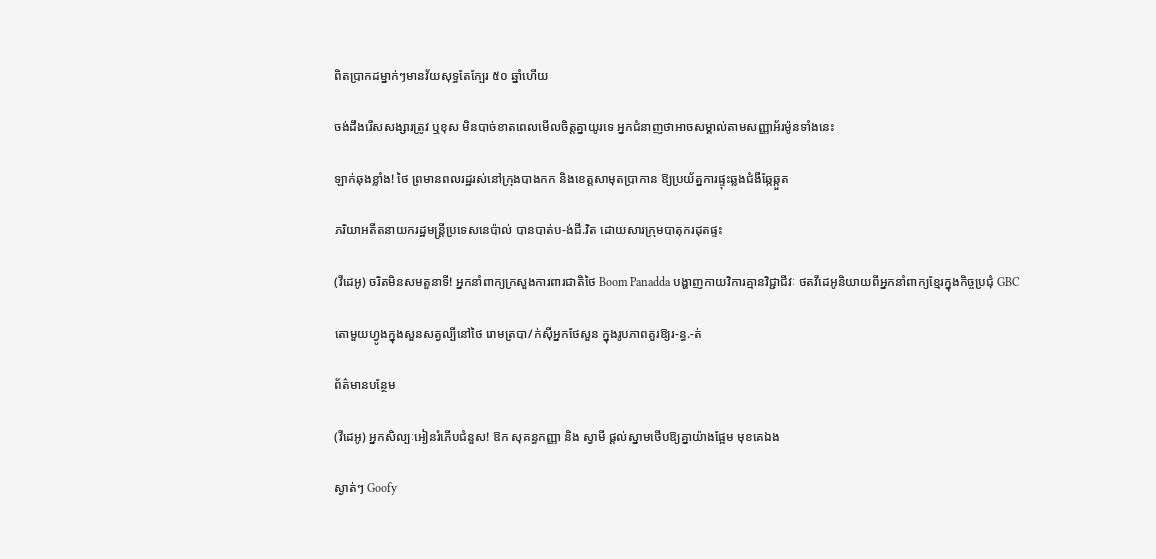ពិតប្រាកដម្នាក់ៗមានវ័យសុទ្ធតែក្បែរ ៥០ ឆ្នាំហើយ

ចង់ដឹងរើសសង្សារត្រូវ ឬខុស មិនបាច់ខាតពេលមើលចិត្តគ្នាយូរទេ អ្នកជំនាញថាអាចសម្គាល់តាមសញ្ញាអ័រម៉ូនទាំងនេះ

ឡាក់ឆុងខ្លាំង! ថៃ ព្រមានពលរដ្ឋរស់នៅក្រុងបាងកក និងខេត្តសាមុតប្រាកាន ឱ្យប្រយ័ត្នការផ្ទុះឆ្លងជំងឺឆ្កែឆ្កួត

ភរិយាអតីតនាយករដ្ឋមន្ត្រីប្រទេសនេប៉ាល់ បានបាត់ប-ង់ជី.វិត ដោយសារក្រុមបាតុករដុតផ្ទះ

(វីដេអូ) ចរិតមិនសមតួនាទី! អ្នកនាំពាក្យក្រសួងការពារជាតិថៃ Boom Panadda បង្ហាញកាយវិការគ្មានវិជ្ជាជីវៈ ថតវីដេអូនិយាយពីអ្នកនាំពាក្យខ្មែរក្នុងកិច្ចប្រជុំ GBC

តោមួយហ្វូងក្នុងសួនសត្វល្បីនៅថៃ រោមត្របា/ក់ស៊ីអ្នកថែសួន ក្នុងរូបភាពគួរឱ្យរ-ន្ធ.-ត់

ព័ត៌មានបន្ថែម

(វីដេអូ) អ្នកសិល្បៈអៀនរំភើបជំនួស! ឱក សុគន្ធកញ្ញា និង ស្វាមី ផ្ដល់ស្នាមថើបឱ្យគ្នាយ៉ាងផ្អែម មុខគេឯង

ស្ងាត់ៗ Goofy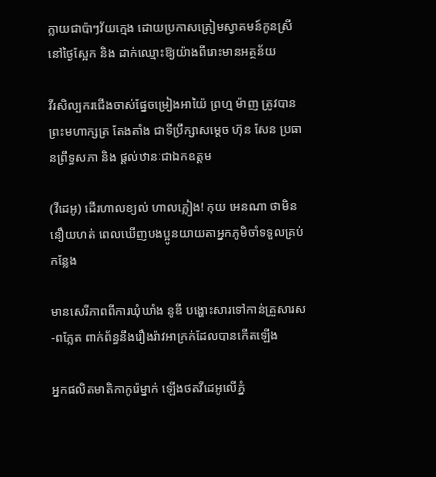ក្លាយជាប៉ាៗវ័យក្មេង ដោយប្រកាសត្រៀមស្វាគមន៍កូនស្រីនៅថ្ងៃស្អែក និង ដាក់ឈ្មោះឱ្យយ៉ាងពីរោះមានអត្ថន័យ

វីរសិល្បករជើងចាស់ផ្នែចម្រៀងអាយ៉ៃ ព្រហ្ម ម៉ាញ ត្រូវបានព្រះមហាក្សត្រ តែងតាំង ជាទីប្រឹក្សាសម្ដេច ហ៊ុន សែន ប្រធានព្រឹទ្ធសភា និង ផ្ដល់ឋានៈជាឯកឧត្តម

(វីដេអូ) ដើរហាលខ្យល់ ហាលភ្លៀង! កុយ អេនណា ថាមិននឿយហត់ ពេលឃើញបងប្អូនយាយតាអ្នកភូមិចាំទទួលគ្រប់កន្លែង

មានសេរីភាពពីការឃុំឃាំង នូឌី បង្ហោះសារទៅកាន់គ្រួសារស-ពភ្លែត ពាក់ព័ន្ធនឹងរឿងរ៉ាវអាក្រក់ដែលបានកើតឡើង

អ្នកផលិតមាតិកាកូរ៉េម្នាក់ ឡើងថតវីដេអូលើភ្នំ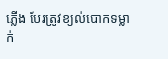ភ្លើង បែរត្រូវខ្យល់បោកទម្លាក់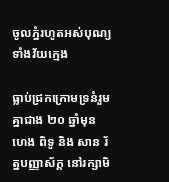ចូលភ្នំរហូតអស់បុណ្យទាំងវ័យក្មេង

ធ្លាប់ជ្រកក្រោមទ្រនំរួមគ្នាជាង ២០ ឆ្នាំមុន ហេង ពិទូ និង សាន រ័ត្នបញ្ញាស័ក្ត នៅរក្សាមិ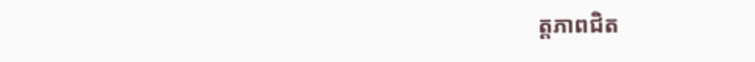ត្តភាពជិត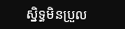ស្និទ្ធមិនប្រួល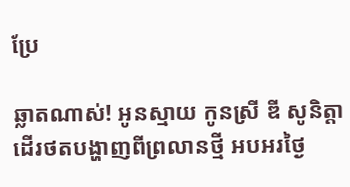ប្រែ

ឆ្លាតណាស់! អូនស្មាយ កូនស្រី ឌី សូនិត្តា ដើរថតបង្ហាញពីព្រលានថ្មី អបអរថ្ងៃ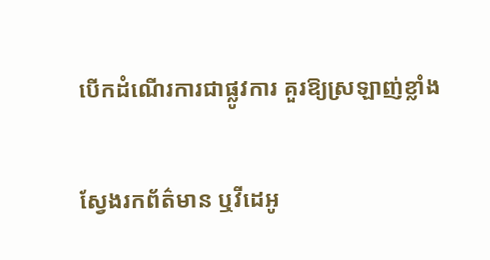បើកដំណើរការជាផ្លូវការ គួរឱ្យស្រឡាញ់ខ្លាំង

ស្វែងរកព័ត៌មាន ឬវីដេអូ